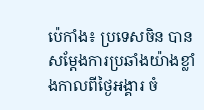ប៉េកាំង៖ ប្រទេសចិន បានសម្តែងការប្រឆាំងយ៉ាងខ្លាំងកាលពីថ្ងៃអង្គារ ចំ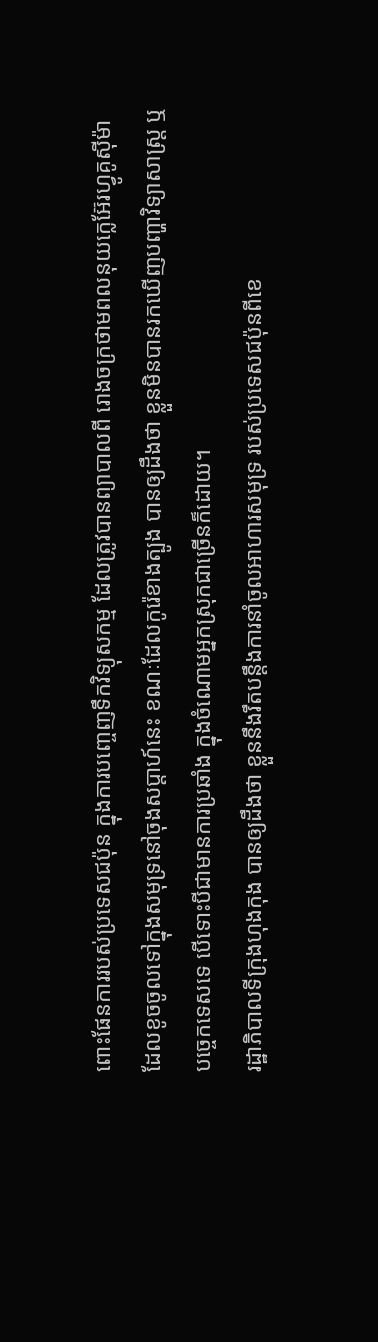ពោះផែនការរបស់ប្រទេសជប៉ុន ក្នុងការបញ្ចេញទឹកវិទ្យុសកម្ម ដែលត្រូវបានព្យាបាលពី រោងចក្រថាមពលនុយក្លេអ៊ែរហ្វូគូស៊ីម៉ា ដែលខូចចូលទៅក្នុងសមុទ្រនៅចុងសប្តាហ៍នេះ ខណៈដែលកូរ៉េខាងត្បូង បានឲ្យដឹងថា ខ្លួនមិនបានរកឃើញបញ្ហាវិទ្យាសាស្ត្រ ឬបច្ចេកទេសទេ បើទោះបីជាមានការប្រឆាំង ក្នុងចំណោមអ្នកស្រុកជាច្រើនក៏ដោយ។
រដ្ឋាភិបាលទីក្រុងហុងកុង បានឲ្យដឹងថា ខ្លួននឹងរឹតបន្តឹងការនាំចូលអាហារសមុទ្រ របស់ប្រទេសជប៉ុនពីខេ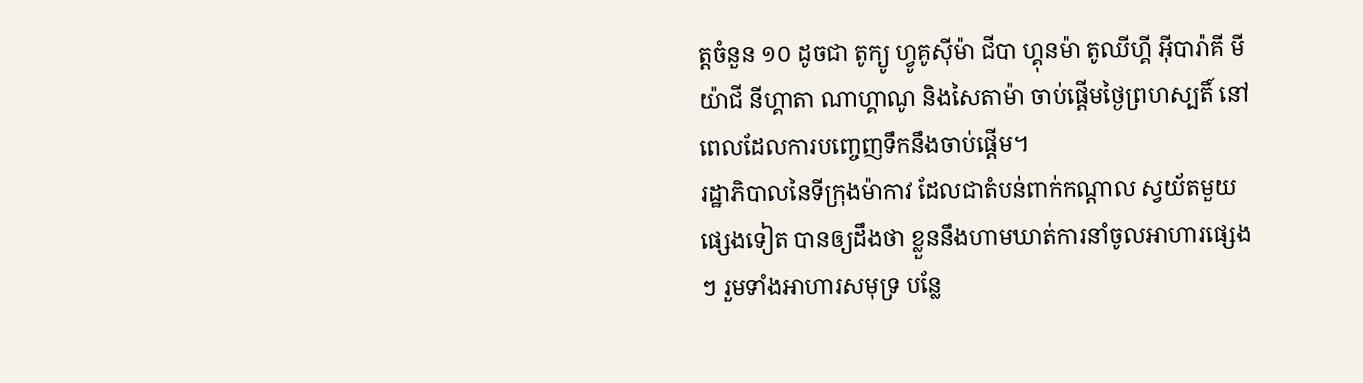ត្តចំនួន ១០ ដូចជា តូក្យូ ហ្វូគូស៊ីម៉ា ជីបា ហ្គុនម៉ា តូឈីហ្គី អ៊ីបារ៉ាគី មីយ៉ាជី នីហ្គាតា ណាហ្គាណូ និងសៃតាម៉ា ចាប់ផ្តើមថ្ងៃព្រហស្បតិ៍ នៅពេលដែលការបញ្ចេញទឹកនឹងចាប់ផ្តើម។
រដ្ឋាភិបាលនៃទីក្រុងម៉ាកាវ ដែលជាតំបន់ពាក់កណ្តាល ស្វយ័តមួយផ្សេងទៀត បានឲ្យដឹងថា ខ្លួននឹងហាមឃាត់ការនាំចូលអាហារផ្សេងៗ រួមទាំងអាហារសមុទ្រ បន្លែ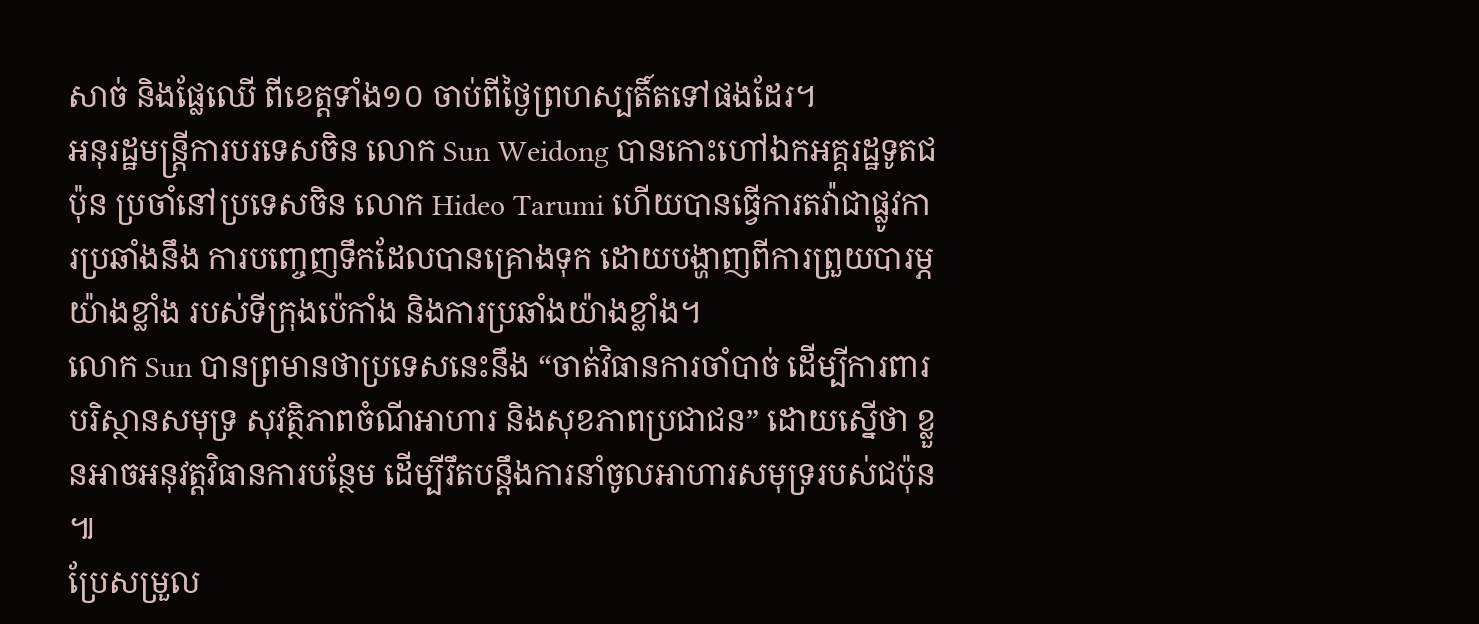សាច់ និងផ្លែឈើ ពីខេត្តទាំង១០ ចាប់ពីថ្ងៃព្រហស្បតិ៍តទៅផងដែរ។
អនុរដ្ឋមន្ត្រីការបរទេសចិន លោក Sun Weidong បានកោះហៅឯកអគ្គរដ្ឋទូតជប៉ុន ប្រចាំនៅប្រទេសចិន លោក Hideo Tarumi ហើយបានធ្វើការតវ៉ាជាផ្លូវការប្រឆាំងនឹង ការបញ្ចេញទឹកដែលបានគ្រោងទុក ដោយបង្ហាញពីការព្រួយបារម្ភយ៉ាងខ្លាំង របស់ទីក្រុងប៉េកាំង និងការប្រឆាំងយ៉ាងខ្លាំង។
លោក Sun បានព្រមានថាប្រទេសនេះនឹង “ចាត់វិធានការចាំបាច់ ដើម្បីការពារបរិស្ថានសមុទ្រ សុវត្ថិភាពចំណីអាហារ និងសុខភាពប្រជាជន” ដោយស្នើថា ខ្លួនអាចអនុវត្តវិធានការបន្ថែម ដើម្បីរឹតបន្តឹងការនាំចូលអាហារសមុទ្ររបស់ជប៉ុន ៕
ប្រែសម្រួល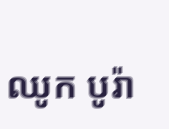ឈូក បូរ៉ា